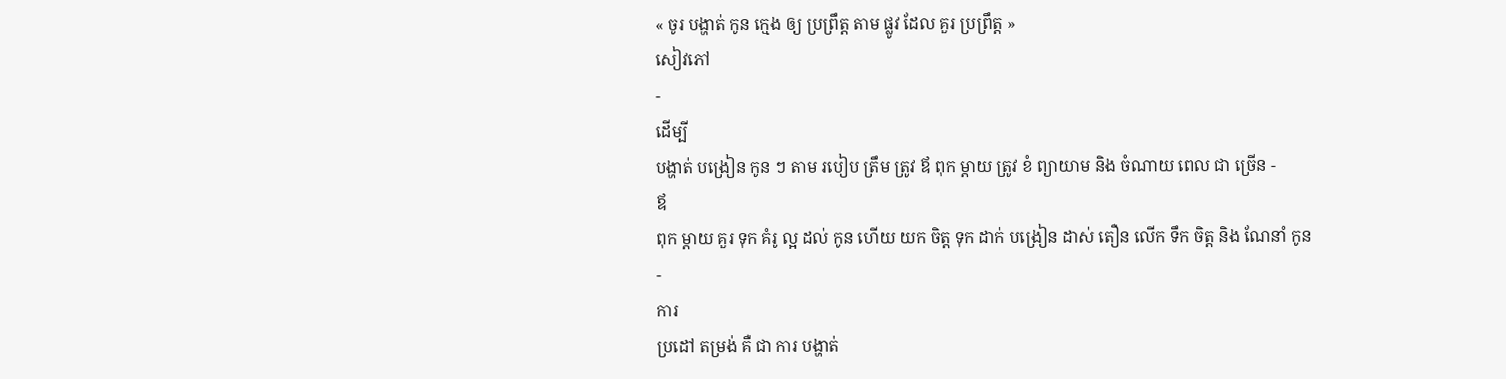« ចូរ បង្ហាត់ កូន ក្មេង ឲ្យ ប្រព្រឹត្ដ តាម ផ្លូវ ដែល គួរ ប្រព្រឹត្ដ »
សៀវភៅ
-
ដើម្បី
បង្ហាត់ បង្រៀន កូន ៗ តាម របៀប ត្រឹម ត្រូវ ឪ ពុក ម្ដាយ ត្រូវ ខំ ព្យាយាម និង ចំណាយ ពេល ជា ច្រើន -
ឪ
ពុក ម្ដាយ គួរ ទុក គំរូ ល្អ ដល់ កូន ហើយ យក ចិត្ដ ទុក ដាក់ បង្រៀន ដាស់ តឿន លើក ទឹក ចិត្ដ និង ណែនាំ កូន
-
ការ
ប្រដៅ តម្រង់ គឺ ជា ការ បង្ហាត់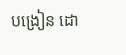បង្រៀន ដោ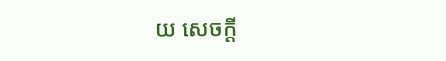យ សេចក្ដី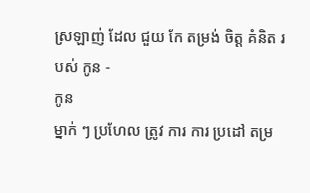ស្រឡាញ់ ដែល ជួយ កែ តម្រង់ ចិត្ដ គំនិត របស់ កូន -
កូន
ម្នាក់ ៗ ប្រហែល ត្រូវ ការ ការ ប្រដៅ តម្រ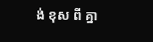ង់ ខុស ពី គ្នា